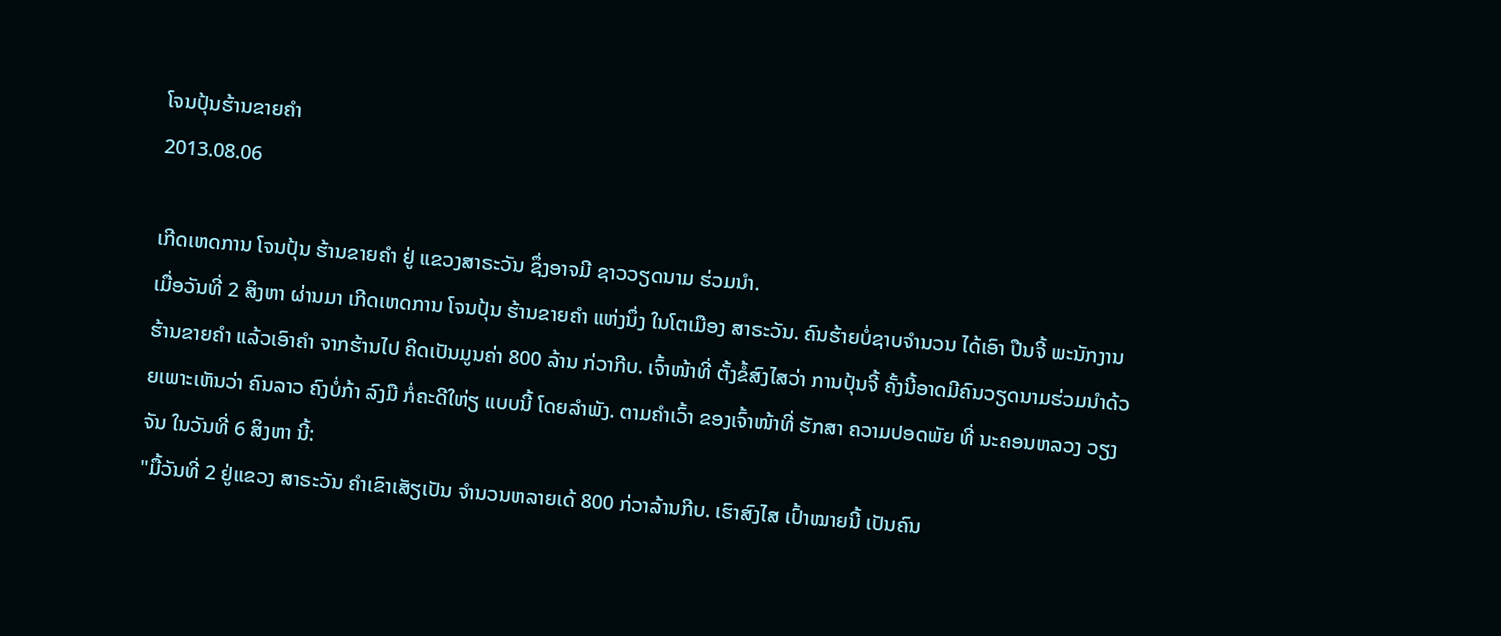ໂຈນປຸ້ນຮ້ານຂາຍຄໍາ
2013.08.06

ເກີດເຫດການ ໂຈນປຸ້ນ ຮ້ານຂາຍຄໍາ ຢູ່ ແຂວງສາຣະວັນ ຊຶ່ງອາຈມີ ຊາວວຽດນາມ ຮ່ວມນໍາ.
ເມື່ອວັນທີ່ 2 ສິງຫາ ຜ່ານມາ ເກີດເຫດການ ໂຈນປຸ້ນ ຮ້ານຂາຍຄໍາ ແຫ່ງນຶ່ງ ໃນໂຕເມືອງ ສາຣະວັນ. ຄົນຮ້າຍບໍ່ຊາບຈໍານວນ ໄດ້ເອົາ ປືນຈີ້ ພະນັກງານ ຮ້ານຂາຍຄໍາ ແລ້ວເອົາຄໍາ ຈາກຮ້ານໄປ ຄິດເປັນມູນຄ່າ 800 ລ້ານ ກ່ວາກີບ. ເຈົ້າໜ້າທີ່ ຕັ້ງຂໍ້ສົງໄສວ່າ ການປຸ້ນຈີ້ ຄັ້ງນີ້ອາດມີຄົນວຽດນາມຮ່ວມນໍາດ້ວຍເພາະເຫັນວ່າ ຄົນລາວ ຄົງບໍ່ກ້າ ລົງມື ກໍ່ຄະດີໃຫ່ຽ ແບບນີ້ ໂດຍລໍາພັງ. ຕາມຄໍາເວົ້າ ຂອງເຈົ້າໜ້າທີ່ ຮັກສາ ຄວາມປອດພັຍ ທີ່ ນະຄອນຫລວງ ວຽງຈັນ ໃນວັນທີ່ 6 ສິງຫາ ນີ້:
"ມື້ວັນທີ່ 2 ຢູ່ແຂວງ ສາຣະວັນ ຄໍາເຂົາເສັຽເປັນ ຈໍານວນຫລາຍເດ້ 800 ກ່ວາລ້ານກີບ. ເຮົາສົງໄສ ເປົ້າໝາຍນີ້ ເປັນຄົນ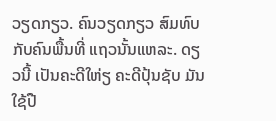ວຽດກຽວ. ຄົນວຽດກຽວ ສົມທົບ ກັບຄົນພື້ນທີ່ ແຖວນັ້ນແຫລະ. ດຽວນີ້ ເປັນຄະດີໃຫ່ຽ ຄະດີປຸ້ນຊັບ ມັນໃຊ້ປື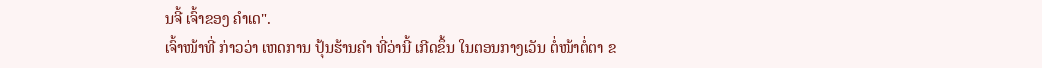ນຈີ້ ເຈົ້າຂອງ ຄໍາເດ".
ເຈົ້າໜ້າທີ່ ກ່າວວ່າ ເຫດການ ປຸ້ນຮ້ານຄໍາ ທີ່ວ່ານີ້ ເກີດຂຶ້ນ ໃນຕອນກາງເວັນ ຕໍ່ໜ້າຕໍ່ຕາ ຂ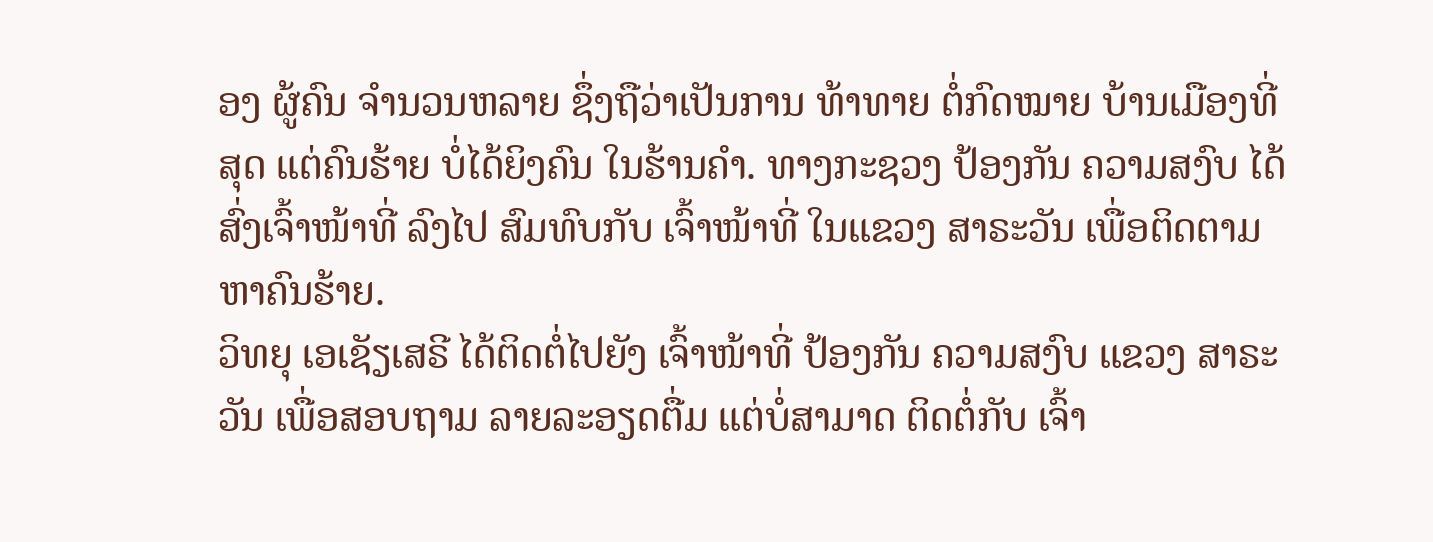ອງ ຜູ້ຄົນ ຈໍານວນຫລາຍ ຊຶ່ງຖືວ່າເປັນການ ທ້າທາຍ ຕໍ່ກົດໝາຍ ບ້ານເມືອງທີ່ສຸດ ແຕ່ຄົນຮ້າຍ ບໍ່ໄດ້ຍິງຄົນ ໃນຮ້ານຄໍາ. ທາງກະຊວງ ປ້ອງກັນ ຄວາມສງົບ ໄດ້ສົ່ງເຈົ້າໜ້າທີ່ ລົງໄປ ສົມທົບກັບ ເຈົ້າໜ້າທີ່ ໃນແຂວງ ສາຣະວັນ ເພື່ອຕິດຕາມ ຫາຄົນຮ້າຍ.
ວິທຍຸ ເອເຊັຽເສຣີ ໄດ້ຕິດຕໍ່ໄປຍັງ ເຈົ້າໜ້າທີ່ ປ້ອງກັນ ຄວາມສງົບ ແຂວງ ສາຣະວັນ ເພື່ອສອບຖາມ ລາຍລະອຽດຕື່ມ ແຕ່ບໍ່ສາມາດ ຕິດຕໍ່ກັບ ເຈົ້າ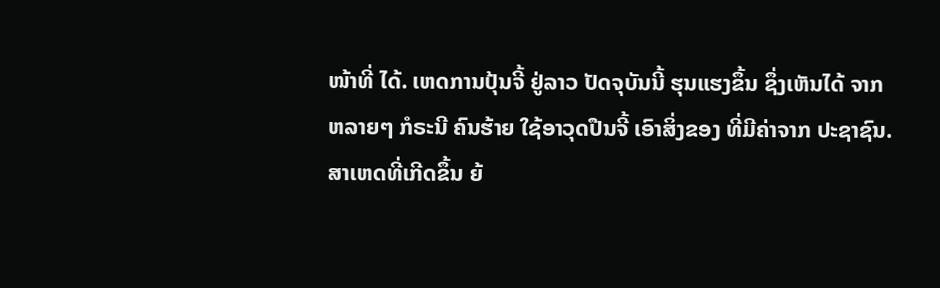ໜ້າທີ່ ໄດ້. ເຫດການປຸ້ນຈີ້ ຢູ່ລາວ ປັດຈຸບັນນີ້ ຮຸນແຮງຂຶ້ນ ຊຶ່ງເຫັນໄດ້ ຈາກຫລາຍໆ ກໍຣະນີ ຄົນຮ້າຍ ໃຊ້ອາວຸດປືນຈີ້ ເອົາສິ່ງຂອງ ທີ່ມີຄ່າຈາກ ປະຊາຊົນ. ສາເຫດທີ່ເກີດຂຶ້ນ ຍ້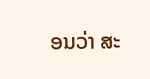ອນວ່າ ສະ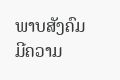ພາບສັງຄົມ ມີຄວາມ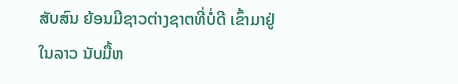ສັບສົນ ຍ້ອນມີຊາວຕ່າງຊາຕທີ່ບໍ່ດີ ເຂົ້າມາຢູ່ ໃນລາວ ນັບມື້ຫ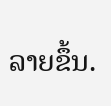ລາຍຂຶ້ນ.